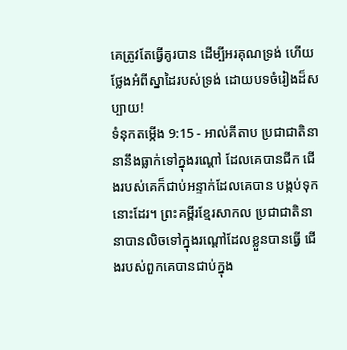គេត្រូវតែធ្វើគូរបាន ដើម្បីអរគុណទ្រង់ ហើយថ្លែងអំពីស្នាដៃរបស់ទ្រង់ ដោយបទចំរៀងដ៏សប្បាយ!
ទំនុកតម្កើង 9:15 - អាល់គីតាប ប្រជាជាតិនានានឹងធ្លាក់ទៅក្នុងរណ្ដៅ ដែលគេបានជីក ជើងរបស់គេក៏ជាប់អន្ទាក់ដែលគេបាន បង្កប់ទុកនោះដែរ។ ព្រះគម្ពីរខ្មែរសាកល ប្រជាជាតិនានាបានលិចទៅក្នុងរណ្ដៅដែលខ្លួនបានធ្វើ ជើងរបស់ពួកគេបានជាប់ក្នុង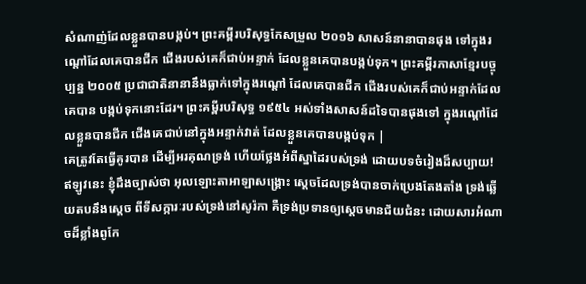សំណាញ់ដែលខ្លួនបានបង្កប់។ ព្រះគម្ពីរបរិសុទ្ធកែសម្រួល ២០១៦ សាសន៍នានាបានផុង ទៅក្នុងរណ្តៅដែលគេបានជីក ជើងរបស់គេក៏ជាប់អន្ទាក់ ដែលខ្លួនគេបានបង្កប់ទុក។ ព្រះគម្ពីរភាសាខ្មែរបច្ចុប្បន្ន ២០០៥ ប្រជាជាតិនានានឹងធ្លាក់ទៅក្នុងរណ្ដៅ ដែលគេបានជីក ជើងរបស់គេក៏ជាប់អន្ទាក់ដែលគេបាន បង្កប់ទុកនោះដែរ។ ព្រះគម្ពីរបរិសុទ្ធ ១៩៥៤ អស់ទាំងសាសន៍ដទៃបានផុងទៅ ក្នុងរណ្តៅដែលខ្លួនបានជីក ជើងគេជាប់នៅក្នុងអន្ទាក់វាត់ ដែលខ្លួនគេបានបង្កប់ទុក |
គេត្រូវតែធ្វើគូរបាន ដើម្បីអរគុណទ្រង់ ហើយថ្លែងអំពីស្នាដៃរបស់ទ្រង់ ដោយបទចំរៀងដ៏សប្បាយ!
ឥឡូវនេះ ខ្ញុំដឹងច្បាស់ថា អុលឡោះតាអាឡាសង្គ្រោះ ស្តេចដែលទ្រង់បានចាក់ប្រេងតែងតាំង ទ្រង់ឆ្លើយតបនឹងស្តេច ពីទីសក្ការៈរបស់ទ្រង់នៅសូរ៉កា គឺទ្រង់ប្រទានឲ្យស្តេចមានជ័យជំនះ ដោយសារអំណាចដ៏ខ្លាំងពូកែ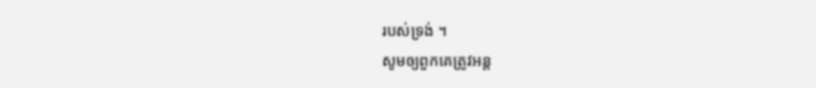របស់ទ្រង់ ។
សូមឲ្យពួកគេត្រូវអន្ត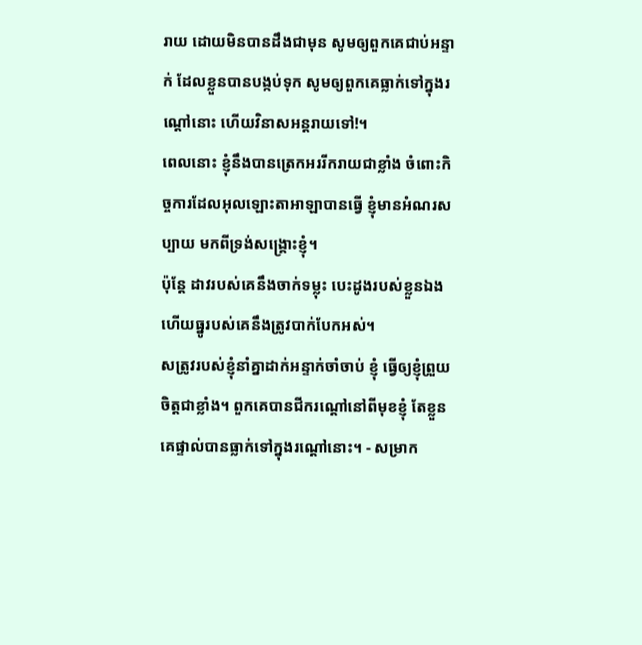រាយ ដោយមិនបានដឹងជាមុន សូមឲ្យពួកគេជាប់អន្ទាក់ ដែលខ្លួនបានបង្កប់ទុក សូមឲ្យពួកគេធ្លាក់ទៅក្នុងរណ្ដៅនោះ ហើយវិនាសអន្តរាយទៅ!។
ពេលនោះ ខ្ញុំនឹងបានត្រេកអររីករាយជាខ្លាំង ចំពោះកិច្ចការដែលអុលឡោះតាអាឡាបានធ្វើ ខ្ញុំមានអំណរសប្បាយ មកពីទ្រង់សង្គ្រោះខ្ញុំ។
ប៉ុន្តែ ដាវរបស់គេនឹងចាក់ទម្លុះ បេះដូងរបស់ខ្លួនឯង ហើយធ្នូរបស់គេនឹងត្រូវបាក់បែកអស់។
សត្រូវរបស់ខ្ញុំនាំគ្នាដាក់អន្ទាក់ចាំចាប់ ខ្ញុំ ធ្វើឲ្យខ្ញុំព្រួយចិត្តជាខ្លាំង។ ពួកគេបានជីករណ្ដៅនៅពីមុខខ្ញុំ តែខ្លួនគេផ្ទាល់បានធ្លាក់ទៅក្នុងរណ្ដៅនោះ។ - សម្រាក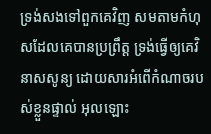ទ្រង់សងទៅពួកគេវិញ សមតាមកំហុសដែលគេបានប្រព្រឹត្ត ទ្រង់ធ្វើឲ្យគេវិនាសសូន្យ ដោយសារអំពើកំណាចរបស់ខ្លួនផ្ទាល់ អុលឡោះ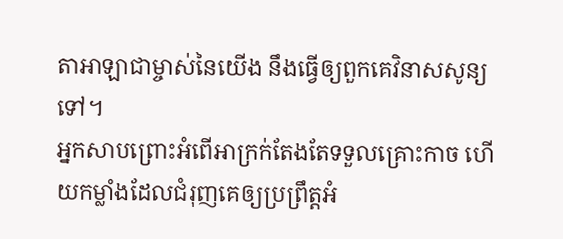តាអាឡាជាម្ចាស់នៃយើង នឹងធ្វើឲ្យពួកគេវិនាសសូន្យទៅ។
អ្នកសាបព្រោះអំពើអាក្រក់តែងតែទទួលគ្រោះកាច ហើយកម្លាំងដែលជំរុញគេឲ្យប្រព្រឹត្តអំ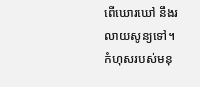ពើឃោរឃៅ នឹងរលាយសូន្យទៅ។
កំហុសរបស់មនុ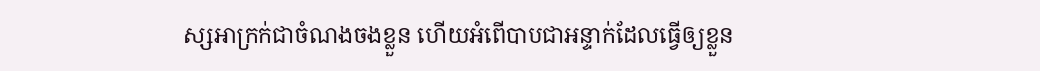ស្សអាក្រក់ជាចំណងចងខ្លួន ហើយអំពើបាបជាអន្ទាក់ដែលធ្វើឲ្យខ្លួន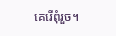គេរើពុំរួច។